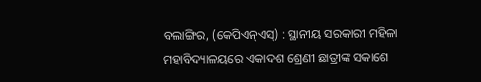ବଲାଙ୍ଗିର, (କେପିଏନ୍ଏସ୍) : ସ୍ଥାନୀୟ ସରକାରୀ ମହିଳା ମହାବିଦ୍ୟାଳୟରେ ଏକାଦଶ ଶ୍ରେଣୀ ଛାତ୍ରୀଙ୍କ ସକାଶେ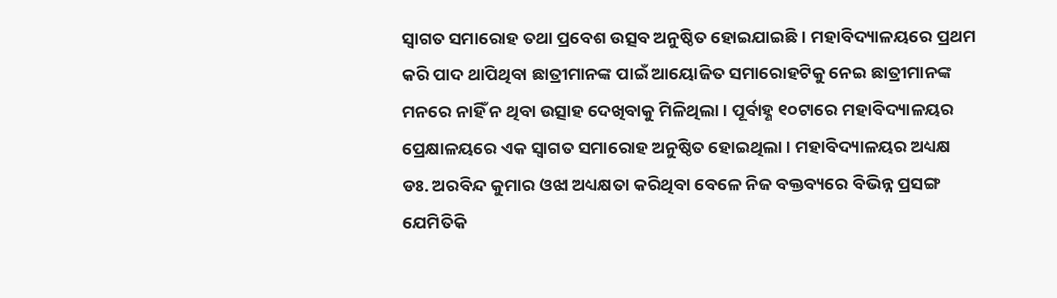ସ୍ୱାଗତ ସମାରୋହ ତଥା ପ୍ରବେଶ ଉତ୍ସବ ଅନୁଷ୍ଠିତ ହୋଇଯାଇଛି । ମହାବିଦ୍ୟାଳୟରେ ପ୍ରଥମ କରି ପାଦ ଥାପିଥିବା ଛାତ୍ରୀମାନଙ୍କ ପାଇଁ ଆୟୋଜିତ ସମାରୋହଟିକୁ ନେଇ ଛାତ୍ରୀମାନଙ୍କ ମନରେ ନାହିଁ ନ ଥିବା ଉତ୍ସାହ ଦେଖିବାକୁ ମିଳିଥିଲା । ପୂର୍ବାହ୍ଣ ୧୦ଟାରେ ମହାବିଦ୍ୟାଳୟର ପ୍ରେକ୍ଷାଳୟରେ ଏକ ସ୍ୱାଗତ ସମାରୋହ ଅନୁଷ୍ଠିତ ହୋଇଥିଲା । ମହାବିଦ୍ୟାଳୟର ଅଧ୍ୟକ୍ଷ ଡଃ. ଅରବିନ୍ଦ କୁମାର ଓଝା ଅଧ୍ୟକ୍ଷତା କରିଥିବା ବେଳେ ନିଜ ବକ୍ତବ୍ୟରେ ବିଭିନ୍ନ ପ୍ରସଙ୍ଗ ଯେମିତିକି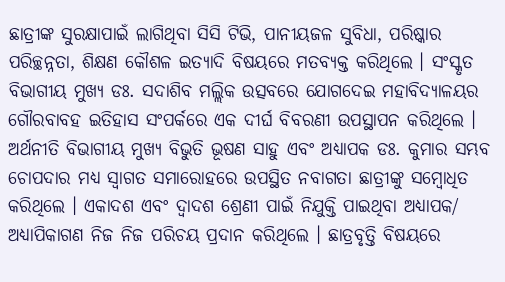ଛାତ୍ରୀଙ୍କ ସୁରକ୍ଷାପାଇଁ ଲାଗିଥିବା ସିସି ଟିଭି, ପାନୀୟଜଳ ସୁବିଧା, ପରିଷ୍କାର ପରିଚ୍ଛନ୍ନତା, ଶିକ୍ଷଣ କୌଶଳ ଇତ୍ୟାଦି ବିଷୟରେ ମତବ୍ୟକ୍ତ କରିଥିଲେ । ସଂସ୍କୃତ ବିଭାଗୀୟ ମୁଖ୍ୟ ଡଃ. ସଦାଶିବ ମଲ୍ଲିକ ଉତ୍ସବରେ ଯୋଗଦେଇ ମହାବିଦ୍ୟାଳୟର ଗୌରବାବହ ଇତିହାସ ସଂପର୍କରେ ଏକ ଦୀର୍ଘ ବିବରଣୀ ଉପସ୍ଥାପନ କରିଥିଲେ । ଅର୍ଥନୀତି ବିଭାଗୀୟ ମୁଖ୍ୟ ବିଭୁତି ଭୂଷଣ ସାହୁ ଏବଂ ଅଧ୍ୟାପକ ଡଃ. କୁମାର ସମ୍ଭବ ଚୋପଦାର ମଧ୍ୟ ସ୍ୱାଗତ ସମାରୋହରେ ଉପସ୍ଥିତ ନବାଗତା ଛାତ୍ରୀଙ୍କୁ ସମ୍ବୋଧିତ କରିଥିଲେ । ଏକାଦଶ ଏବଂ ଦ୍ଵାଦଶ ଶ୍ରେଣୀ ପାଇଁ ନିଯୁକ୍ତି ପାଇଥିବା ଅଧ୍ୟାପକ/ ଅଧ୍ୟାପିକାଗଣ ନିଜ ନିଜ ପରିଚୟ ପ୍ରଦାନ କରିଥିଲେ । ଛାତ୍ରବୃତ୍ତି ବିଷୟରେ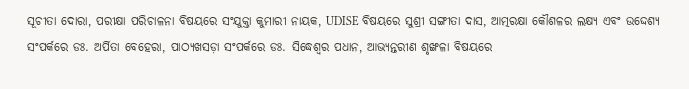ସୂଚୀତା ଦୋରା, ପରୀକ୍ଷା ପରିଚାଳନା ବିଷୟରେ ସଂଯୁକ୍ତା କୁମାରୀ ନାୟକ, UDISE ବିଷୟରେ ସୁଶ୍ରୀ ସଙ୍ଗୀତା ଦାସ, ଆତ୍ମରକ୍ଷା କୌଶଳର ଲକ୍ଷ୍ୟ ଏବଂ ଉଦ୍ଦେଶ୍ୟ ସଂପର୍କରେ ଡଃ. ଅର୍ପିତା ବେହେରା, ପାଠ୍ୟଖସଡ଼ା ସଂପର୍କରେ ଡଃ. ସିଦ୍ଧେଶ୍ଵର ପଧାନ, ଆଭ୍ୟନ୍ତରୀଣ ଶୃଙ୍ଖଳା ବିଷୟରେ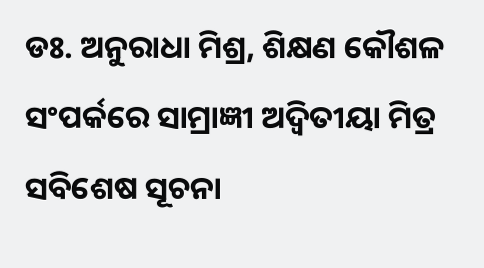ଡଃ. ଅନୁରାଧା ମିଶ୍ର, ଶିକ୍ଷଣ କୌଶଳ ସଂପର୍କରେ ସାମ୍ରାଜ୍ଞୀ ଅଦ୍ୱିତୀୟା ମିତ୍ର ସବିଶେଷ ସୂଚନା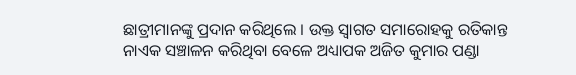ଛାତ୍ରୀମାନଙ୍କୁ ପ୍ରଦାନ କରିଥିଲେ । ଉକ୍ତ ସ୍ୱାଗତ ସମାରୋହକୁ ରତିକାନ୍ତ ନାଏକ ସଞ୍ଚାଳନ କରିଥିବା ବେଳେ ଅଧ୍ୟାପକ ଅଜିତ କୁମାର ପଣ୍ଡା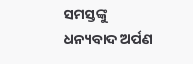ସମସ୍ତଙ୍କୁ ଧନ୍ୟବାଦ ଅର୍ପଣ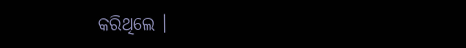କରିଥିଲେ ।